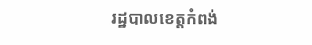រដ្ឋបាលខេត្តកំពង់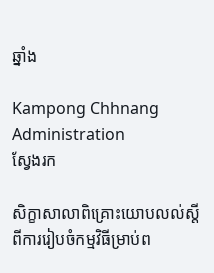ឆ្នាំង

Kampong Chhnang Administration
ស្វែងរក

សិក្ខាសាលាពិគ្រោះយោបលល់ស្តីពីការរៀបចំកម្មវិធីម្រាប់ព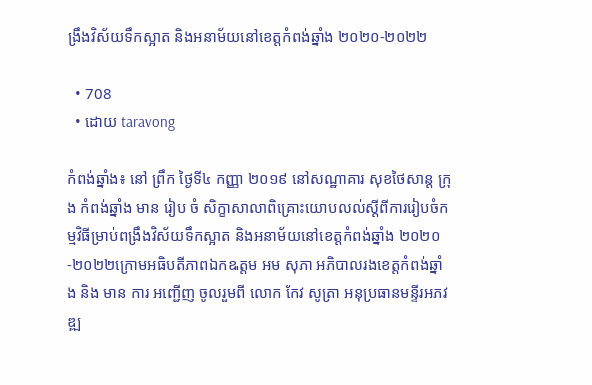ង្រឹងវិស័យទឹកស្អាត និងអនាម័យនៅខេត្តកំពង់ឆ្នាំង ២០២០-២០២២

  • 708
  • ដោយ taravong

កំពង់ឆ្នាំង៖ នៅ ព្រឹក ថ្ងៃទី៤ កញ្ញា ២០១៩ នៅសណ្ឋាគារ សុខថៃសាន្ដ ក្រុ ង កំពង់ឆ្នាំង មាន រៀប ចំ សិក្ខាសាលាពិគ្រោះយោបលល់ស្តីពីការរៀបចំកម្មវិធីម្រាប់ពង្រឹងវិស័យទឹកស្អាត និងអនាម័យនៅខេត្តកំពង់ឆ្នាំង ២០២០-២០២២ក្រោមអធិបតីភាពឯកឩត្តម អម សុភា អភិបាលរងខេត្តកំពង់ឆ្នាំង និង មាន ការ អញ្ជើញ ចូលរួមពី លោក កែវ សូត្រា អនុប្រធានមន្ទីរអភវឌ្ឍ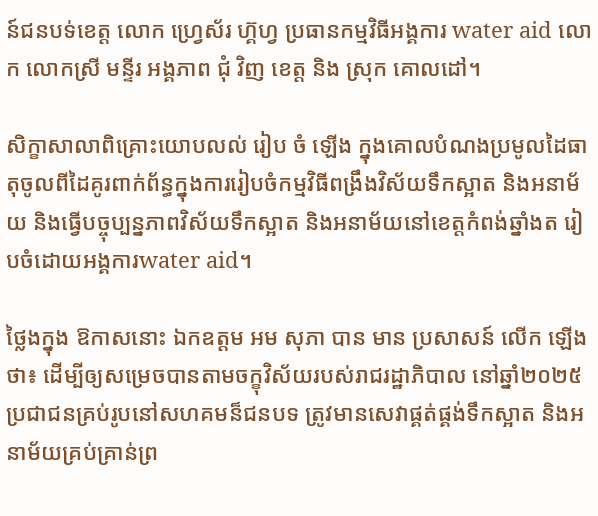ន៍ជនបទ់ខេត្ត លោក ហ្វ្រេស័រ ហ៊្គហ្វ ប្រធានកម្មវិធីអង្គការ water aid លោក លោកស្រី មន្ទីរ អង្គភាព ជុំ វិញ ខេត្ត និង ស្រុក គោលដៅ។

សិក្ខាសាលាពិគ្រោះយោបលល់ រៀប ចំ ឡើង ក្នុងគោលបំណងប្រមូលដៃធាតុចូលពីដៃគូរពាក់ព័ន្ធក្នុងការរៀបចំកម្មវិធីពង្រឹងវិស័យទឹកស្អាត និងអនាម័យ និងធ្វើបច្ចុប្បន្នភាពវិស័យទឹកស្អាត និងអនាម័យនៅខេត្តកំពង់ឆ្នាំងត រៀបចំដោយអង្គការwater aid។

ថ្លៃងក្នុង ឱកាសនោះ ឯកឧត្តម អម សុភា បាន មាន ប្រសាសន៍ លើក ឡើង ថា៖ ដើម្បីឲ្យសម្រេចបានតាមចក្ខុវិស័យរបស់រាជរដ្ឋាភិបាល នៅឆ្នាំ២០២៥ ប្រជាជនគ្រប់រូបនៅសហគមន៏ជនបទ ត្រូវមានសេវាផ្គត់ផ្គង់ទឹកស្អាត និងអនាម័យគ្រប់គ្រាន់ព្រ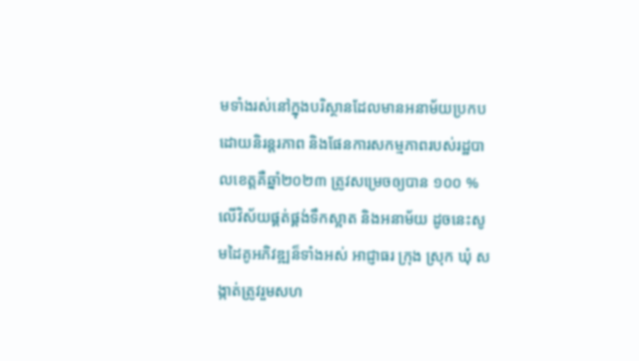មទាំងរស់នៅក្នុងបរិស្ថានដែលមានអនាម័យប្រកបដោយនិរន្តរភាព និងផែនការសកម្មភាពរបស់រដ្ឋបាលខេត្តគឺឆ្នាំ២០២៣ ត្រូវសម្រេចឲ្យបាន ១០០ % លើវិស័យផ្គត់ផ្គង់ទឹកស្អាត និងអនាម័យ ដូចនេះសូមដៃគូអភិវឌ្ឍន៏ទាំងអស់ អាជ្ញាធរ ក្រុង ស្រុក ឃុំ សង្កាត់ត្រូវរួមសហ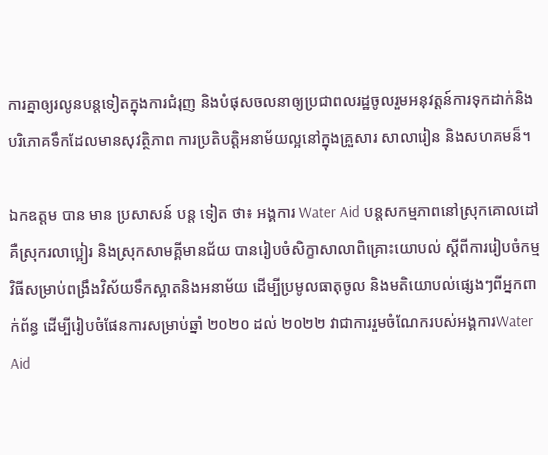ការគ្នាឲ្យរលូនបន្តទៀតក្នុងការជំរុញ និងបំផុសចលនាឲ្យប្រជាពលរដ្ឋចូលរួមអនុវត្តន៍ការទុកដាក់និងបរិភោគទឹកដែលមានសុវត្ថិភាព ការប្រតិបត្តិអនាម័យល្អនៅក្នុងគ្រួសារ សាលារៀន និងសហគមន៏។

ឯកឧត្តម បាន មាន ប្រសាសន៍ បន្ដ ទៀត ថា៖ អង្គការ Water Aid បន្តសកម្មភាពនៅស្រុកគោលដៅគឺស្រុករលាប្អៀរ និងស្រុកសាមគ្គីមានជ័យ បានរៀបចំសិក្ខាសាលាពិគ្រោះយោបល់ ស្តីពីការរៀបចំកម្មវិធីសម្រាប់ពង្រឹងវិស័យទឹកស្អាតនិងអនាម័យ ដើម្បីប្រមូលធាតុចូល និងមតិយោបល់ផ្សេងៗពីអ្នកពាក់ព័ន្ធ ដើម្បីរៀបចំផែនការសម្រាប់ឆ្នាំ ២០២០ ដល់ ២០២២ វាជាការរួមចំណែករបស់អង្គការWater Aid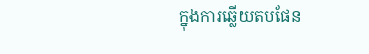ក្នុងការឆ្លើយតបផែន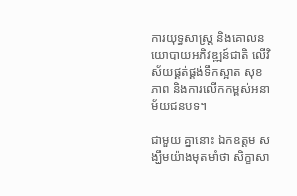ការយុទ្ធសាស្រ្ត និងគោលនយោបាយអភិវឌ្ឍន៍ជាតិ លើវិស័យផ្គត់ផ្គង់ទឹកស្អាត សុខភាព និងការលើកកម្ពស់អនាម័យជនបទ។

ជាមួយ គ្នានោះ ឯកឧត្តម សង្ឃឹមយ៉ាងមុតមាំថា សិក្ខាសា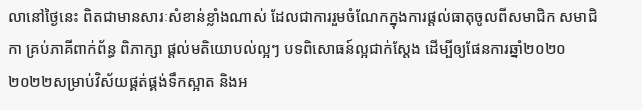លានៅថ្ងៃនេះ ពិតជាមានសារៈសំខាន់ខ្លាំងណាស់ ដែលជាការរួមចំណែកក្នុងការផ្តល់ធាតុចូលពីសមាជិក សមាជិកា គ្រប់ភាគីពាក់ព័ន្ធ ពិភាក្សា ផ្តល់មតិយោបល់ល្អៗ បទពិសោធន៍ល្អជាក់ស្តែង ដើម្បីឲ្យផែនការឆ្នាំ២០២០ ២០២២សម្រាប់វិស័យផ្គត់ផ្គង់ទឹកស្អាត និងអ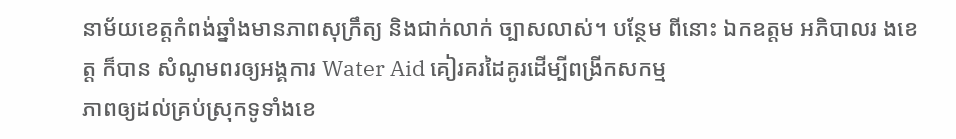នាម័យខេត្តកំពង់ឆ្នាំងមានភាពសុក្រឹត្យ និងជាក់លាក់ ច្បាសលាស់។ បន្ថែម ពីនោះ ឯកឧត្តម អភិបាលរ ងខេត្ត ក៏បាន សំណូមពរឲ្យអង្គការ Water Aid គៀរគរដៃគូរដើម្បីពង្រីកសកម្ម
ភាពឲ្យដល់គ្រប់ស្រុកទូទាំងខេ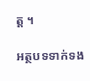ត្ត ។

អត្ថបទទាក់ទង